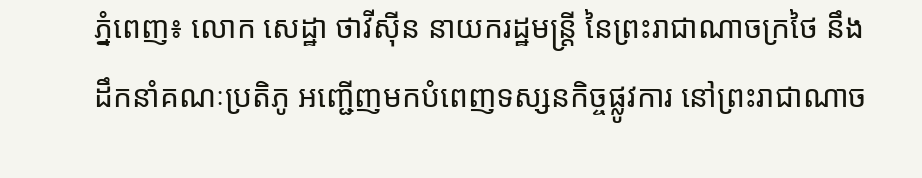ភ្នំពេញ៖ លោក សេដ្ឋា ថាវីស៊ីន នាយករដ្ឋមន្ត្រី នៃព្រះរាជាណាចក្រថៃ នឹងដឹកនាំគណៈប្រតិភូ អញ្ជើញមកបំពេញទស្សនកិច្ចផ្លូវការ នៅព្រះរាជាណាច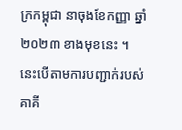ក្រកម្ពុជា នាចុងខែកញ្ញា ឆ្នាំ២០២៣ ខាងមុខនេះ ។
នេះបើតាមការបញ្ជាក់របស់គាគី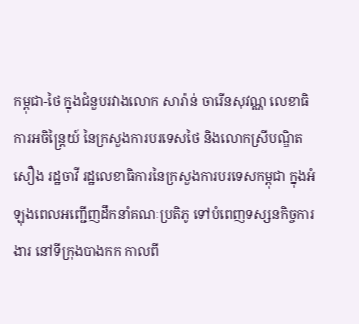កម្ពុជា-ថៃ ក្នុងជំនួបរវាងលោក សារ៉ាន់ ចារើនសុវណ្ណ លេខាធិការអចិន្ត្រៃយ៍ នៃក្រសួងការបរទេសថៃ និងលោកស្រីបណ្ឌិត សឿង រដ្ឋចាវី រដ្ឋលេខាធិការនៃក្រសួងការបរទេសកម្ពុជា ក្នុងអំឡុងពេលអញ្ជើញដឹកនាំគណៈប្រតិភូ ទៅបំពេញទស្សនកិច្ចការងារ នៅទីក្រុងបាងកក កាលពី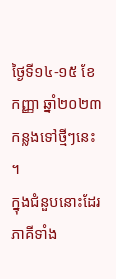ថ្ងៃទី១៤-១៥ ខែកញ្ញា ឆ្នាំ២០២៣កន្លងទៅថ្មីៗនេះ ។
ក្នុងជំនួបនោះដែរ ភាគីទាំង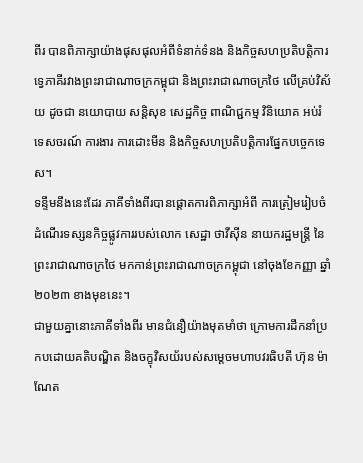ពីរ បានពិភាក្សាយ៉ាងផុសផុលអំពីទំនាក់ទំនង និងកិច្ចសហប្រតិបត្តិការទ្វេភាគីរវាងព្រះរាជាណាចក្រកម្ពុជា និងព្រះរាជាណាចក្រថៃ លើគ្រប់វិស័យ ដូចជា នយោបាយ សន្តិសុខ សេដ្ឋកិច្ច ពាណិជ្ជកម្ម វិនិយោគ អប់រំ ទេសចរណ៍ ការងារ ការដោះមីន និងកិច្ចសហប្រតិបត្តិការផ្នែកបច្ចេកទេស។
ទន្ទឹមនឹងនេះដែរ ភាគីទាំងពីរបានផ្តោតការពិភាក្សាអំពី ការត្រៀមរៀបចំដំណើរទស្សនកិច្ចផ្លូវការរបស់លោក សេដ្ឋា ថាវីស៊ីន នាយករដ្ឋមន្ត្រី នៃព្រះរាជាណាចក្រថៃ មកកាន់ព្រះរាជាណាចក្រកម្ពុជា នៅចុងខែកញ្ញា ឆ្នាំ២០២៣ ខាងមុខនេះ។
ជាមួយគ្នានោះភាគីទាំងពីរ មានជំនឿយ៉ាងមុតមាំថា ក្រោមការដឹកនាំប្រកបដោយគតិបណ្ឌិត និងចក្ខុវិសយ័របស់សម្តេចមហាបវរធិបតី ហ៊ុន ម៉ាណែត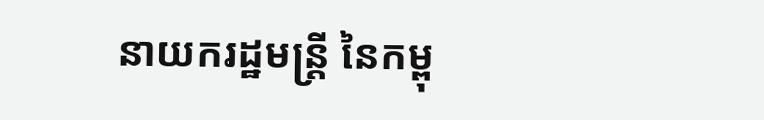នាយករដ្ឋមន្ត្រី នៃកម្ពុ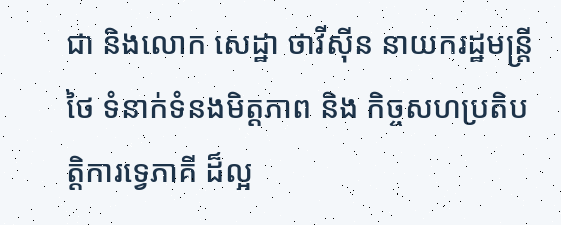ជា និងលោក សេដ្ឋា ថាវីស៊ីន នាយករដ្ឋមន្ត្រីថៃ ទំនាក់ទំនងមិត្តភាព និង កិច្ចសហប្រតិបត្តិការទ្វេភាគី ដ៏ល្អ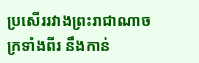ប្រសើររវាងព្រះរាជាណាចក្រទាំងពីរ នឹងកាន់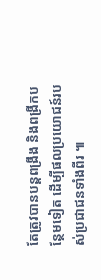តែត្រូវបានបន្តពង្រឹង និងពង្រីកបន្ថែមទៀត ដើម្បីផលប្រយោជន៍របស់ប្រជាជនទាំងពីរ ៕